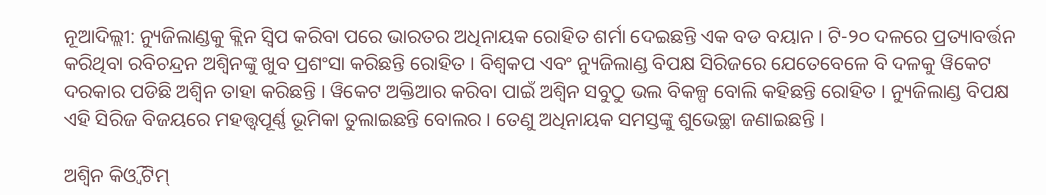ନୂଆଦିଲ୍ଲୀ: ନ୍ୟୁଜିଲାଣ୍ଡକୁ କ୍ଲିନ ସ୍ୱିପ କରିବା ପରେ ଭାରତର ଅଧିନାୟକ ରୋହିତ ଶର୍ମା ଦେଇଛନ୍ତି ଏକ ବଡ ବୟାନ । ଟି-୨୦ ଦଳରେ ପ୍ରତ୍ୟାବର୍ତ୍ତନ କରିଥିବା ରବିଚନ୍ଦ୍ରନ ଅଶ୍ୱିନଙ୍କୁ ଖୁବ ପ୍ରଶଂସା କରିଛନ୍ତି ରୋହିତ । ବିଶ୍ୱକପ ଏବଂ ନ୍ୟୁଜିଲାଣ୍ଡ ବିପକ୍ଷ ସିରିଜରେ ଯେତେବେଳେ ବି ଦଳକୁ ୱିକେଟ ଦରକାର ପଡିଛି ଅଶ୍ୱିନ ତାହା କରିଛନ୍ତି । ୱିକେଟ ଅକ୍ତିଆର କରିବା ପାଇଁ ଅଶ୍ୱିନ ସବୁଠୁ ଭଲ ବିକଳ୍ପ ବୋଲି କହିଛନ୍ତି ରୋହିତ । ନ୍ୟୁଜିଲାଣ୍ଡ ବିପକ୍ଷ ଏହି ସିରିଜ ବିଜୟରେ ମହତ୍ତ୍ୱପୂର୍ଣ୍ଣ ଭୂମିକା ତୁଲାଇଛନ୍ତି ବୋଲର । ତେଣୁ ଅଧିନାୟକ ସମସ୍ତଙ୍କୁ ଶୁଭେଚ୍ଛା ଜଣାଇଛନ୍ତି ।

ଅଶ୍ୱିନ କିଓ୍ୱି ଟିମ୍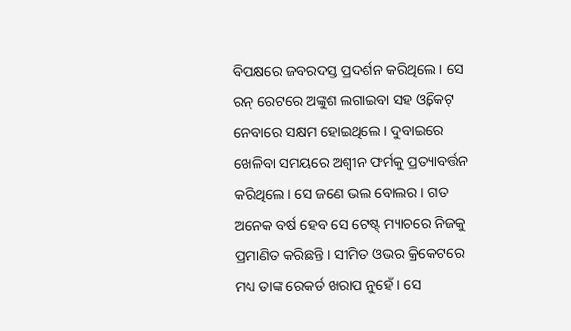ବିପକ୍ଷରେ ଜବରଦସ୍ତ ପ୍ରଦର୍ଶନ କରିଥିଲେ । ସେ ରନ୍ ରେଟରେ ଅଙ୍କୁଶ ଲଗାଇବା ସହ ଓ୍ୱିକେଟ୍ ନେବାରେ ସକ୍ଷମ ହୋଇଥିଲେ । ଦୁବାଇରେ ଖେଳିବା ସମୟରେ ଅଶ୍ୱୀନ ଫର୍ମକୁ ପ୍ରତ୍ୟାବର୍ତ୍ତନ କରିଥିଲେ । ସେ ଜଣେ ଭଲ ବୋଲର । ଗତ ଅନେକ ବର୍ଷ ହେବ ସେ ଟେଷ୍ଟ୍ ମ୍ୟାଚରେ ନିଜକୁ ପ୍ରମାଣିତ କରିଛନ୍ତି । ସୀମିତ ଓଭର କ୍ରିକେଟରେ ମଧ୍ୟ ତାଙ୍କ ରେକର୍ଡ ଖରାପ ନୁହେଁ । ସେ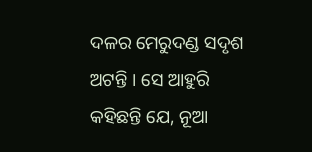ଦଳର ମେରୁଦଣ୍ଡ ସଦୃଶ ଅଟନ୍ତି । ସେ ଆହୁରି କହିଛନ୍ତି ଯେ, ନୂଆ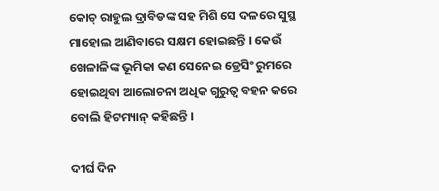କୋଚ୍ ରାହୁଲ ଦ୍ରାବିଡଙ୍କ ସହ ମିଶି ସେ ଦଳରେ ସୁସ୍ଥ ମାହୋଲ ଆଣିବାରେ ସକ୍ଷମ ହୋଇଛନ୍ତି । କେଉଁ ଖେଳାଳିଙ୍କ ଭୂମିକା କଣ ସେନେଇ ଡ୍ରେସିଂ ରୁମରେ ହୋଇଥିବା ଆଲୋଚନା ଅଧିକ ଗୁରୁତ୍ୱ ବହନ କରେ ବୋଲି ହିଟମ୍ୟାନ୍ କହିଛନ୍ତି ।

ଦୀର୍ଘ ଦିନ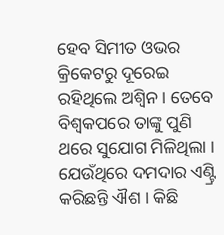ହେବ ସିମୀତ ଓଭର କ୍ରିକେଟରୁ ଦୂରେଇ ରହିଥିଲେ ଅଶ୍ୱିନ । ତେବେ ବିଶ୍ୱକପରେ ତାଙ୍କୁ ପୁଣି ଥରେ ସୁଯୋଗ ମିଳିଥିଲା । ଯେଉଁଥିରେ ଦମଦାର ଏଣ୍ଟ୍ରି କରିଛନ୍ତି ଐଶ । କିଛି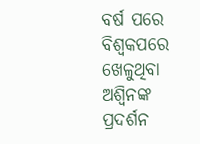ବର୍ଷ ପରେ ବିଶ୍ୱକପରେ ଖେଳୁଥିବା ଅଶ୍ୱିନଙ୍କ ପ୍ରଦର୍ଶନ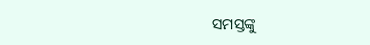ସମସ୍ତଙ୍କୁ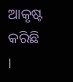ଆକୃଷ୍ଟ କରିଛି ।